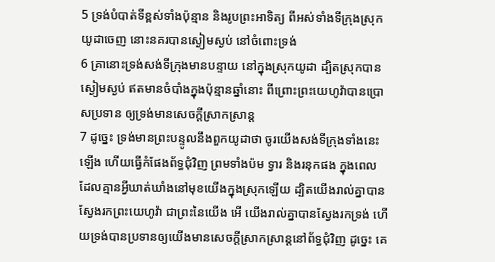5 ទ្រង់បំបាត់ទីខ្ពស់ទាំងប៉ុន្មាន និងរូបព្រះអាទិត្យ ពីអស់ទាំងទីក្រុងស្រុកយូដាចេញ នោះនគរបានស្ងៀមស្ងប់ នៅចំពោះទ្រង់
6 គ្រានោះទ្រង់សង់ទីក្រុងមានបន្ទាយ នៅក្នុងស្រុកយូដា ដ្បិតស្រុកបានស្ងៀមស្ងប់ ឥតមានចំបាំងក្នុងប៉ុន្មានឆ្នាំនោះ ពីព្រោះព្រះយេហូវ៉ាបានប្រោសប្រទាន ឲ្យទ្រង់មានសេចក្ដីស្រាកស្រាន្ត
7 ដូច្នេះ ទ្រង់មានព្រះបន្ទូលនឹងពួកយូដាថា ចូរយើងសង់ទីក្រុងទាំងនេះឡើង ហើយធ្វើកំផែងព័ទ្ធជុំវិញ ព្រមទាំងប៉ម ទ្វារ និងរនុកផង ក្នុងពេលដែលគ្មានអ្វីឃាត់ឃាំងនៅមុខយើងក្នុងស្រុកឡើយ ដ្បិតយើងរាល់គ្នាបានស្វែងរកព្រះយេហូវ៉ា ជាព្រះនៃយើង អើ យើងរាល់គ្នាបានស្វែងរកទ្រង់ ហើយទ្រង់បានប្រទានឲ្យយើងមានសេចក្ដីស្រាកស្រាន្តនៅព័ទ្ធជុំវិញ ដូច្នេះ គេ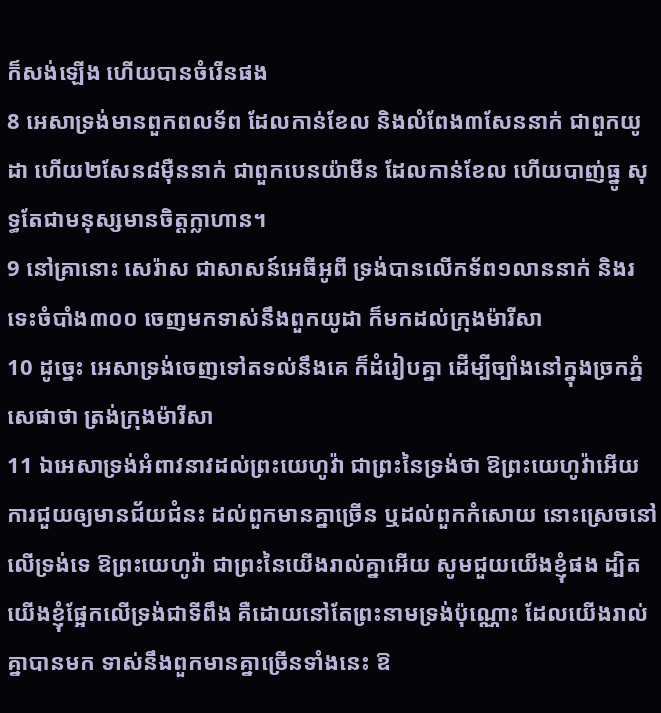ក៏សង់ឡើង ហើយបានចំរើនផង
8 អេសាទ្រង់មានពួកពលទ័ព ដែលកាន់ខែល និងលំពែង៣សែននាក់ ជាពួកយូដា ហើយ២សែន៨ម៉ឺននាក់ ជាពួកបេនយ៉ាមីន ដែលកាន់ខែល ហើយបាញ់ធ្នូ សុទ្ធតែជាមនុស្សមានចិត្តក្លាហាន។
9 នៅគ្រានោះ សេរ៉ាស ជាសាសន៍អេធីអូពី ទ្រង់បានលើកទ័ព១លាននាក់ និងរទេះចំបាំង៣០០ ចេញមកទាស់នឹងពួកយូដា ក៏មកដល់ក្រុងម៉ារីសា
10 ដូច្នេះ អេសាទ្រង់ចេញទៅតទល់នឹងគេ ក៏ដំរៀបគ្នា ដើម្បីច្បាំងនៅក្នុងច្រកភ្នំសេផាថា ត្រង់ក្រុងម៉ារីសា
11 ឯអេសាទ្រង់អំពាវនាវដល់ព្រះយេហូវ៉ា ជាព្រះនៃទ្រង់ថា ឱព្រះយេហូវ៉ាអើយ ការជួយឲ្យមានជ័យជំនះ ដល់ពួកមានគ្នាច្រើន ឬដល់ពួកកំសោយ នោះស្រេចនៅលើទ្រង់ទេ ឱព្រះយេហូវ៉ា ជាព្រះនៃយើងរាល់គ្នាអើយ សូមជួយយើងខ្ញុំផង ដ្បិតយើងខ្ញុំផ្អែកលើទ្រង់ជាទីពឹង គឺដោយនៅតែព្រះនាមទ្រង់ប៉ុណ្ណោះ ដែលយើងរាល់គ្នាបានមក ទាស់នឹងពួកមានគ្នាច្រើនទាំងនេះ ឱ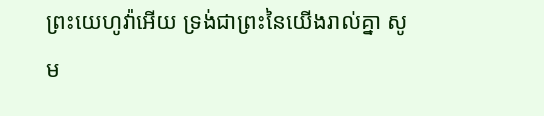ព្រះយេហូវ៉ាអើយ ទ្រង់ជាព្រះនៃយើងរាល់គ្នា សូម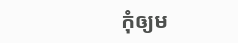កុំឲ្យម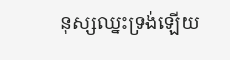នុស្សឈ្នះទ្រង់ឡើយ